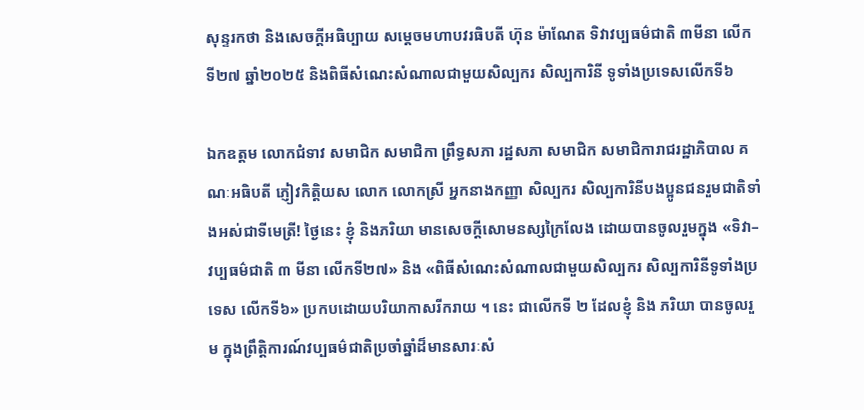សុន្ទរកថា និងសេចក្ដីអធិប្បាយ សម្ដេចមហាបវរធិបតី ហ៊ុន ម៉ាណែត ទិវាវប្បធម៌ជាតិ ៣មីនា លើកទី២៧ ឆ្នាំ២០២៥ និងពិធីសំណេះសំណាលជាមួយសិល្បករ សិល្បការិនី ទូទាំងប្រទេសលើកទី៦

ឯកឧត្តម លោកជំទាវ សមាជិក សមាជិកា ព្រឹទ្ធសភា រដ្ឋសភា សមាជិក សមាជិការាជរដ្ឋាភិបាល គណៈអធិបតី ភ្ញៀវកិត្តិយស លោក លោកស្រី អ្នកនាងកញ្ញា សិល្បករ សិល្បការិនីបងប្អូនជនរួមជាតិទាំងអស់ជាទីមេត្រី! ថ្ងៃនេះ ខ្ញុំ និងភរិយា មានសេចក្ដីសោមនស្សក្រៃលែង ដោយបានចូលរួមក្នុង «ទិវា–វប្បធម៌ជាតិ ៣ មីនា លើកទី២៧» និង «ពិធីសំណេះសំណាលជាមួយសិល្បករ សិល្បការិនីទូទាំងប្រទេស លើកទី៦» ប្រកបដោយបរិយាកាសរីករាយ ។ នេះ ជាលើកទី ២ ដែលខ្ញុំ និង ភរិយា បានចូលរួម ក្នុងព្រឹត្តិការណ៍វប្បធម៌ជាតិប្រចាំឆ្នាំដ៏មានសារៈសំ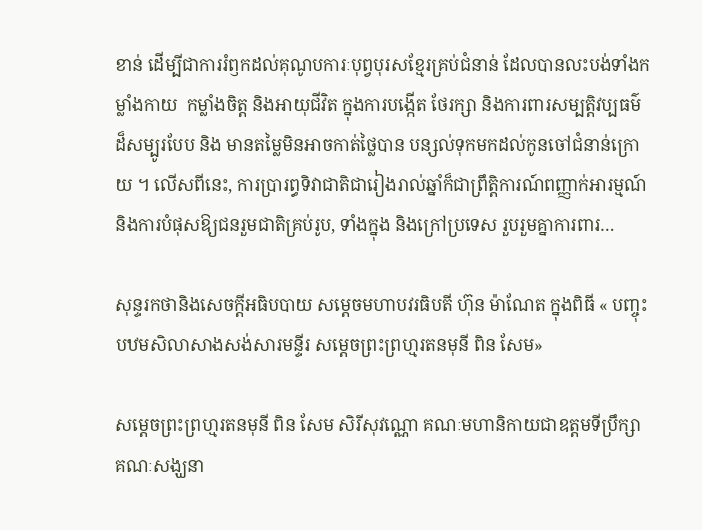ខាន់ ដើម្បីជាការរំឭកដល់គុណូបការៈបុព្វបុរសខ្មែរគ្រប់ជំនាន់ ដែលបានលះបង់ទាំងកម្លាំងកាយ  កម្លាំងចិត្ត និងអាយុជីវិត ក្នុងការបង្កើត ថែរក្សា និងការពារសម្បត្តិវប្បធម៌ដ៏សម្បូរបែប និង មានតម្លៃមិនអាចកាត់ថ្លៃបាន បន្សល់ទុកមកដល់កូនចៅជំនាន់ក្រោយ ។ លើសពីនេះ, ការប្រារព្ធទិវាជាតិជារៀងរាល់ឆ្នាំក៏ជាព្រឹត្តិការណ៍ពញ្ញាក់អារម្មណ៍ និងការបំផុសឱ្យជនរួមជាតិគ្រប់រូប, ទាំងក្នុង និងក្រៅប្រទេស រួបរួមគ្នាការពារ…

សុន្ទរកថានិងសេចក្តីអធិបបាយ សម្តេចមហាបវរធិបតី ហ៊ុន ម៉ាណែត ក្នុងពិធី « បញ្ចុះបឋមសិលាសាងសង់សារមន្ទីរ សម្តេចព្រះព្រហ្មរតនមុនី ពិន សែម»

សម្ដេចព្រះព្រហ្មរតនមុនី ពិន សែម សិរីសុវណ្ណោ គណៈមហានិកាយជាឧត្តមទីប្រឹក្សា គណៈសង្ឃនា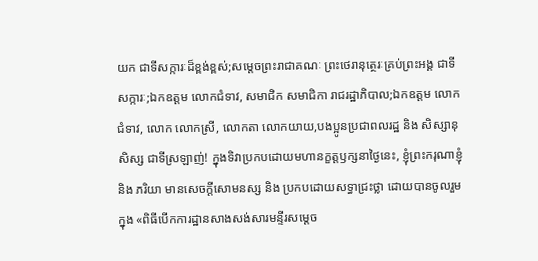យក ជាទីសក្ការៈដ៏ខ្ពង់ខ្ពស់;សម្តេចព្រះរាជាគណៈ ព្រះថេរានុត្ថេរៈគ្រប់ព្រះអង្គ ជាទីសក្ការៈ;ឯកឧត្តម លោកជំទាវ, សមាជិក សមាជិកា រាជរដ្ឋាភិបាល;ឯកឧត្តម លោកជំទាវ, លោក លោកស្រី, លោកតា លោកយាយ,បងប្អូនប្រជាពលរដ្ឋ និង សិស្សានុសិស្ស ជាទីស្រឡាញ់! ក្នុងទិវាប្រកបដោយមហានក្ខត្តឫក្សនាថ្ងៃនេះ, ខ្ញុំព្រះករុណាខ្ញុំ និង ភរិយា មានសេចក្តីសោមនស្ស និង ប្រកបដោយសទ្ធាជ្រះថ្លា ដោយបានចូលរួមក្នុង «ពិធីបើកការដ្ឋានសាងសង់សារមន្ទីរសម្តេច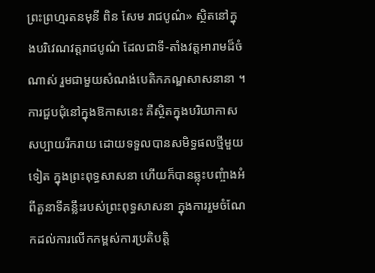ព្រះព្រហ្មរតនមុនី ពិន សែម រាជបូណ៌» ស្ថិតនៅក្នុងបរិវេណវត្តរាជបូណ៌ ដែលជាទី-តាំងវត្តអារាមដ៏ចំណាស់ រួមជាមួយសំណង់បេតិកភណ្ឌសាសនានា ។ ការជួបជុំនៅក្នុងឱកាសនេះ គឺស្ថិតក្នុងបរិយាកាសសប្បាយរីករាយ ដោយទទួលបានសមិទ្ធផលថ្មីមួយទៀត ក្នុងព្រះពុទ្ធសាសនា ហើយក៏បានឆ្លុះបញ្ចំាងអំពីតួនាទីគន្លឹះរបស់ព្រះពុទ្ធសាសនា ក្នុងការរួមចំណែកដល់ការលើកកម្ពស់ការប្រតិបត្តិ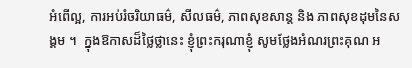អំពើល្អ, ការអប់រំចរិយាធម៌, សីលធម៌, ភាពសុខសាន្ត និង ភាពសុខដុមនៃសង្គម ។  ក្នុងឱកាសដ៏ថ្លៃថ្លានេះ ខ្ញុំព្រះករុណាខ្ញុំ សូមថ្លែងអំណរព្រះគុណ អ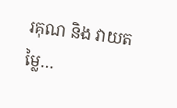រគុណ និង វាយតម្លៃ…